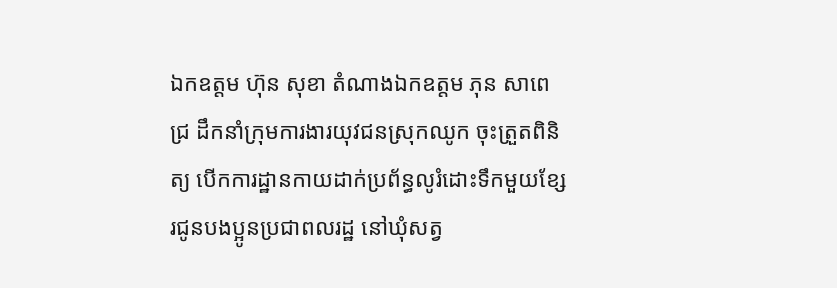ឯកឧត្តម ហ៊ុន សុខា តំណាងឯកឧត្តម ភុន សាពេជ្រ ដឹកនាំក្រុមការងារយុវជនស្រុកឈូក ចុះត្រួតពិនិត្យ បើកការដ្ឋានកាយដាក់ប្រព័ន្ធលូរំដោះទឹកមួយខ្សែរជូនបងប្អូនប្រជាពលរដ្ឋ នៅឃុំសត្វ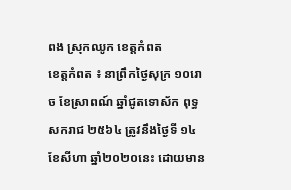ពង ស្រុកឈូក ខេត្តកំពត
ខេត្តកំពត ៖ នាព្រឹកថ្ងៃសុក្រ ១០រោច ខែស្រាពណ៍ ឆ្នាំជូតទោស័ក ពុទ្ធសករាជ ២៥៦៤ ត្រូវនឹងថ្ងៃទី ១៤ ខែសីហា ឆ្នាំ២០២០នេះ ដោយមាន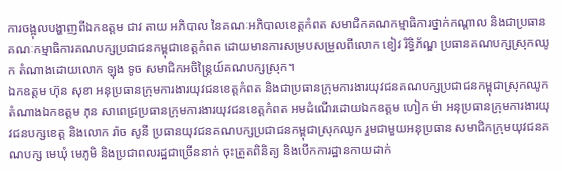ការចង្អុលបង្ហាញពីឯកឧត្តម ជាវ តាយ អភិបាល នៃគណៈអភិបាលខេត្តកំពត សមាជិកគណកម្មាធិការថ្នាក់កណ្តាល និងជាប្រធានគណៈកម្មាធិការគណបក្សប្រជាជនកម្ពុជាខេត្តកំពត ដោយមានការសម្របសម្រួលពីលោក ខៀវ រិទ្ធិភ័ណ្ឌ ប្រធានគណបក្សស្រុកឈូក តំណាងដោយលោក ឡុង ទូច សមាជិកអចិន្ត្រៃយ៍គណបក្សស្រុក។
ឯកឧត្តម ហ៊ុន សុខា អនុប្រធានក្រុមការងារយុវជនខេត្តកំពត និងជាប្រធានក្រុមការងារយុវជនគណបក្សប្រជាជនកម្ពុជាស្រុកឈូក តំណាងឯកឧត្តម ភុន សាពេជ្រប្រធានក្រុមការងារយុវជនខេត្តកំពត អមដំណើរដោយឯកឧត្តម ហៀក ម៉ា អនុប្រធានក្រុមការងារយុវជនបក្សខេត្ត និងលោក រ៉ាច សូនី ប្រធានយុវជនគណបក្សប្រជាជនកម្ពុជាស្រុកឈូក រួមជាមួយអនុប្រធាន សមាជិកក្រុមយុវជនគណបក្ស មេឃុំ មេភូមិ និងប្រជាពលរដ្ឋជាច្រើននាក់ ចុះត្រួតពិនិត្យ និងបើកការដ្ឋានកាយដាក់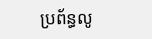ប្រព័ន្ធលូ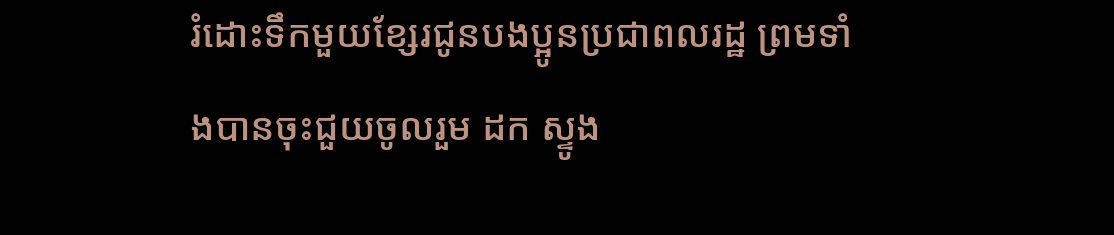រំដោះទឹកមួយខ្សែរជូនបងប្អូនប្រជាពលរដ្ឋ ព្រមទាំងបានចុះជួយចូលរួម ដក ស្ទូង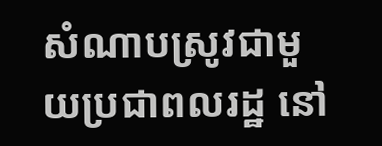សំណាបស្រូវជាមួយប្រជាពលរដ្ឋ នៅ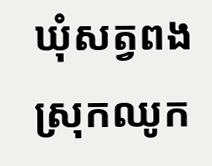ឃុំសត្វពង ស្រុកឈូក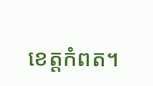ខេត្តកំពត។